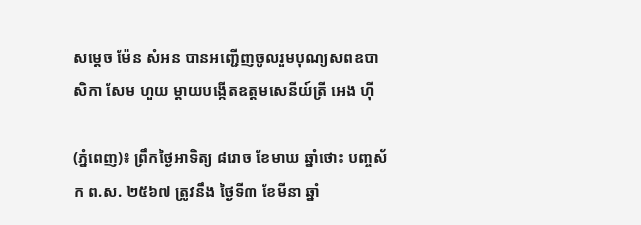សម្តេច ម៉ែន សំអន បានអញ្ជើញចូលរួមបុណ្យសពឧបាសិកា សែម ហួយ ម្តាយបង្កើតឧត្តមសេនីយ៍ត្រី អេង ហ៊ី

(ភ្នំពេញ)៖ ព្រឹកថ្ងៃអាទិត្យ ៨រោច ខែមាឃ ឆ្នាំថោះ បញ្ចស័ក ព.ស. ២៥៦៧ ត្រូវនឹង ថ្ងៃទី៣ ខែមីនា ឆ្នាំ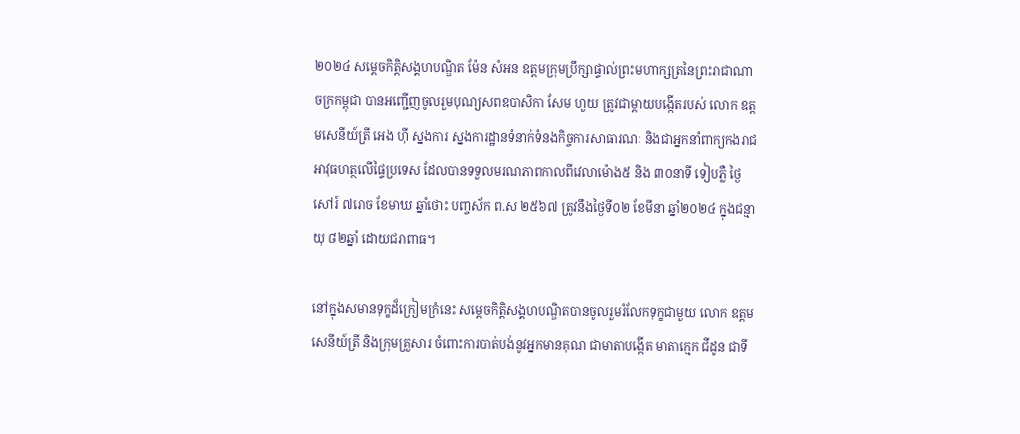២០២៤ សម្តេចកិត្តិសង្គហបណ្ឌិត ម៉ែន សំអន ឧត្តមក្រុមប្រឹក្សាផ្ទាល់ព្រះមហាក្សត្រនៃព្រះរាជាណាចក្រកម្ពុជា បានអញ្ជើញចូលរួមបុណ្យសពឧបាសិកា សែម ហួយ ត្រូវជាម្តាយបង្កើតរបស់ លោក ឧត្ដមសេនីយ៍ត្រី អេង ហ៊ី ស្នងការ ស្នងការដ្ឋានទំនាក់ទំនងកិច្ចការសាធារណៈ និងជាអ្នកនាំពាក្យកងរាជអាវុធហត្ថលើផ្ទៃប្រទេស ដែលបានទទួលមរណភាពកាលពីវេលាម៉ោង៥ និង ៣០នាទី ទៀបភ្លឺ ថ្ងៃសៅរ៍ ៧រោច ខែមាឃ ឆ្នាំថោះ បញ្ចស័ក ព.ស ២៥៦៧ ត្រូវនឹងថ្ងៃទី០២ ខែមីនា ឆ្នាំ២០២៤ ក្នុងជន្មាយុ ៨២ឆ្នាំ ដោយជរាពាធ។

នៅក្នុងសមានទុក្ខដ៏ក្រៀមក្រំនេះ សម្តេចកិត្តិសង្គហបណ្ឌិតបានចូលរួមរំលែកទុក្ខជាមួយ លោក ឧត្ដមសេនីយ៍ត្រី និងក្រុមគ្រួសារ ចំពោះការបាត់បង់នូវអ្នកមានគុណ ជាមាតាបង្កើត មាតាក្មេក ជីដូន ជាទី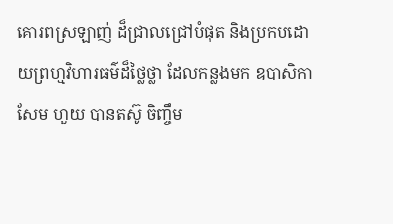គោរពស្រឡាញ់ ដ៏ជ្រាលជ្រៅបំផុត និងប្រកបដោយព្រហ្មវិហារធម៌ដ៏ថ្លៃថ្លា ដែលកន្លងមក ឧបាសិកា សែម ហួយ បានតស៊ូ ចិញ្ចឹម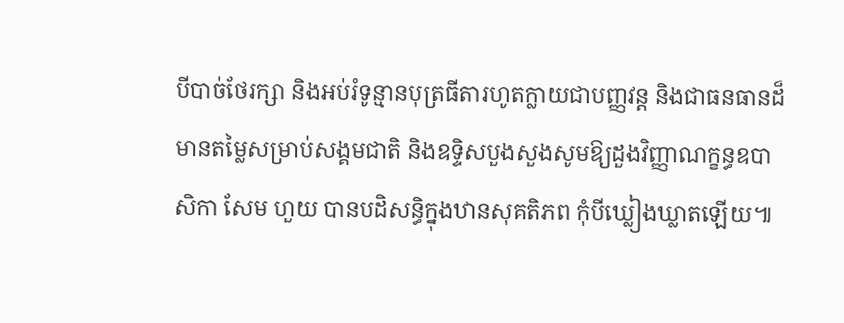បីបាច់ថែរក្សា និងអប់រំទូន្មានបុត្រធីតារហូតក្លាយជាបញ្ញវន្ត និងជាធនធានដ៏មានតម្លៃសម្រាប់សង្គមជាតិ និងឧទ្ទិសបួងសួងសូមឱ្យដួងវិញ្ញាណក្ខន្ធឧបាសិកា សែម ហួយ បានបដិសន្ធិក្នុងឋានសុគតិភព កុំបីឃ្លៀងឃ្លាតឡើយ៕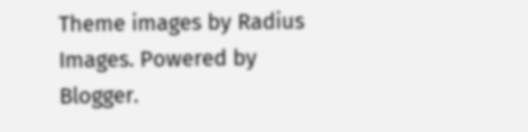Theme images by Radius Images. Powered by Blogger.